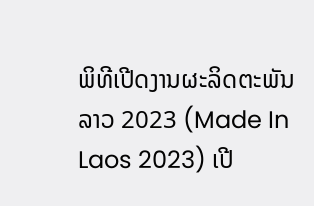ພິທີເປີດງານຜະລິດຕະພັນລາວ 2023 (Made In Laos 2023) ເປີ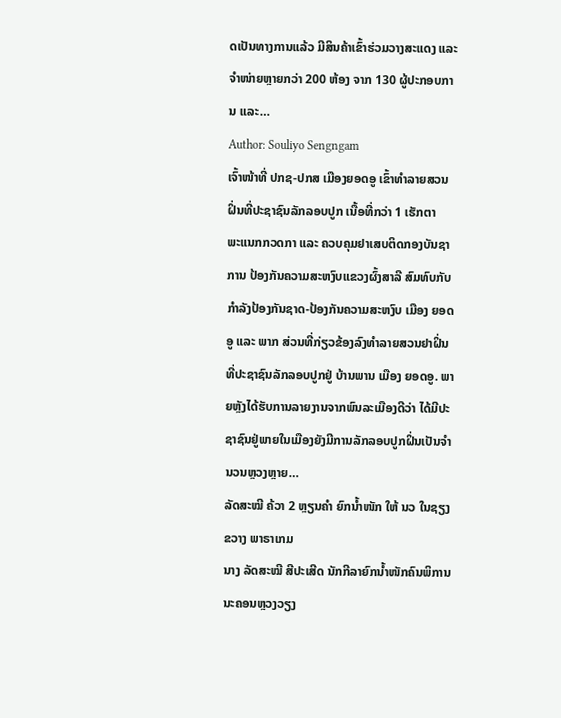ດເປັນທາງການແລ້ວ ມີສິນຄ້າເຂົ້າຮ່ວມວາງສະແດງ ແລະ ຈໍາໜ່າຍຫຼາຍກວ່າ 200 ຫ້ອງ ຈາກ 130 ຜູ້ປະກອບການ ແລະ…
Author: Souliyo Sengngam
ເຈົ້າໜ້າທີ່ ປກຊ-ປກສ ເມືອງຍອດອູ ເຂົ້າທຳລາຍສວນຝິ່ນທີ່ປະຊາຊົນລັກລອບປູກ ເນື້ອທີ່ກວ່າ 1 ເຮັກຕາ
ພະແນກກວດກາ ແລະ ຄວບຄຸມຢາເສບຕິດກອງບັນຊາການ ປ້ອງກັນຄວາມສະຫງົບແຂວງຜົ້ງສາລີ ສົມທົບກັບກຳລັງປ້ອງກັນຊາດ-ປ້ອງກັນຄວາມສະຫງົບ ເມືອງ ຍອດອູ ແລະ ພາກ ສ່ວນທີ່ກ່ຽວຂ້ອງລົງທຳລາຍສວນຢາຝິ່ນທີ່ປະຊາຊົນລັກລອບປູກຢູ່ ບ້ານພານ ເມືອງ ຍອດອູ. ພາຍຫຼັງໄດ້ຮັບການລາຍງານຈາກພົນລະເມືອງດີວ່າ ໄດ້ມີປະ ຊາຊົນຢູ່ພາຍໃນເມືອງຍັງມີການລັກລອບປູກຝິ່ນເປັນຈຳນວນຫຼວງຫຼາຍ…
ລັດສະໝີ ຄ້ວາ 2 ຫຼຽນຄຳ ຍົກນໍ້າໜັກ ໃຫ້ ນວ ໃນຊຽງຂວາງ ພາຣາເກມ
ນາງ ລັດສະໝີ ສີປະເສີດ ນັກກີລາຍົກນໍ້າໜັກຄົນພິການ ນະຄອນຫຼວງວຽງ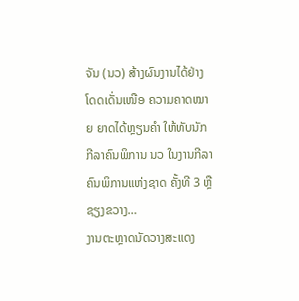ຈັນ (ນວ) ສ້າງຜົນງານໄດ້ຢ່າງໂດດເດັ່ນເໜືອ ຄວາມຄາດໝາຍ ຍາດໄດ້ຫຼຽນຄຳ ໃຫ້ທັບນັກກີລາຄົນພິການ ນວ ໃນງານກີລາຄົນພິການແຫ່ງຊາດ ຄັ້ງທີ 3 ຫຼື ຊຽງຂວາງ…
ງານຕະຫຼາດນັດວາງສະແດງ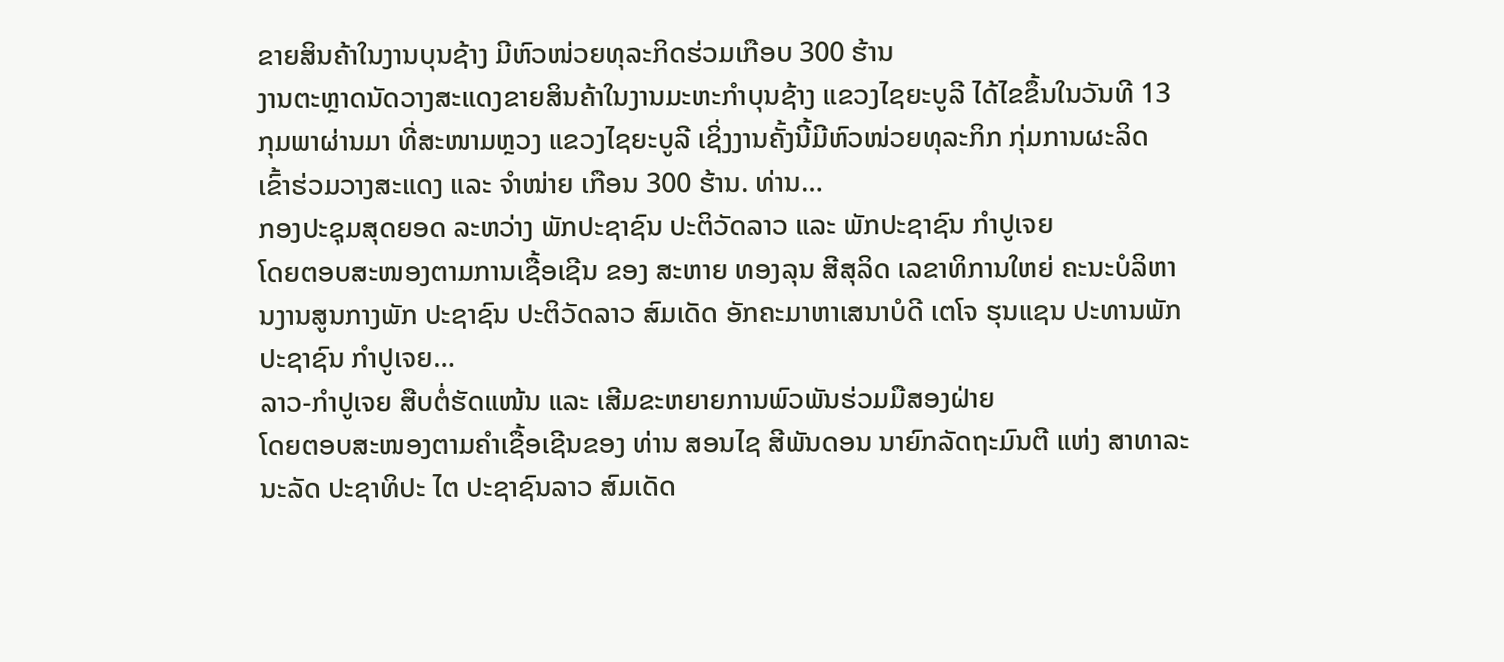ຂາຍສິນຄ້າໃນງານບຸນຊ້າງ ມີຫົວໜ່ວຍທຸລະກິດຮ່ວມເກືອບ 300 ຮ້ານ
ງານຕະຫຼາດນັດວາງສະແດງຂາຍສິນຄ້າໃນງານມະຫະກໍາບຸນຊ້າງ ແຂວງໄຊຍະບູລີ ໄດ້ໄຂຂຶ້ນໃນວັນທີ 13 ກຸມພາຜ່ານມາ ທີ່ສະໜາມຫຼວງ ແຂວງໄຊຍະບູລີ ເຊິ່ງງານຄັ້ງນີ້ມີຫົວໜ່ວຍທຸລະກິກ ກຸ່ມການຜະລິດ ເຂົ້າຮ່ວມວາງສະແດງ ແລະ ຈຳໜ່າຍ ເກືອນ 300 ຮ້ານ. ທ່ານ…
ກອງປະຊຸມສຸດຍອດ ລະຫວ່າງ ພັກປະຊາຊົນ ປະຕິວັດລາວ ແລະ ພັກປະຊາຊົນ ກໍາປູເຈຍ
ໂດຍຕອບສະໜອງຕາມການເຊື້ອເຊີນ ຂອງ ສະຫາຍ ທອງລຸນ ສີສຸລິດ ເລຂາທິການໃຫຍ່ ຄະນະບໍລິຫານງານສູນກາງພັກ ປະຊາຊົນ ປະຕິວັດລາວ ສົມເດັດ ອັກຄະມາຫາເສນາບໍດີ ເຕໂຈ ຮຸນແຊນ ປະທານພັກ ປະຊາຊົນ ກໍາປູເຈຍ…
ລາວ-ກໍາປູເຈຍ ສືບຕໍ່ຮັດແໜ້ນ ແລະ ເສີມຂະຫຍາຍການພົວພັນຮ່ວມມືສອງຝ່າຍ
ໂດຍຕອບສະໜອງຕາມຄຳເຊື້ອເຊີນຂອງ ທ່ານ ສອນໄຊ ສີພັນດອນ ນາຍົກລັດຖະມົນຕີ ແຫ່ງ ສາທາລະນະລັດ ປະຊາທິປະ ໄຕ ປະຊາຊົນລາວ ສົມເດັດ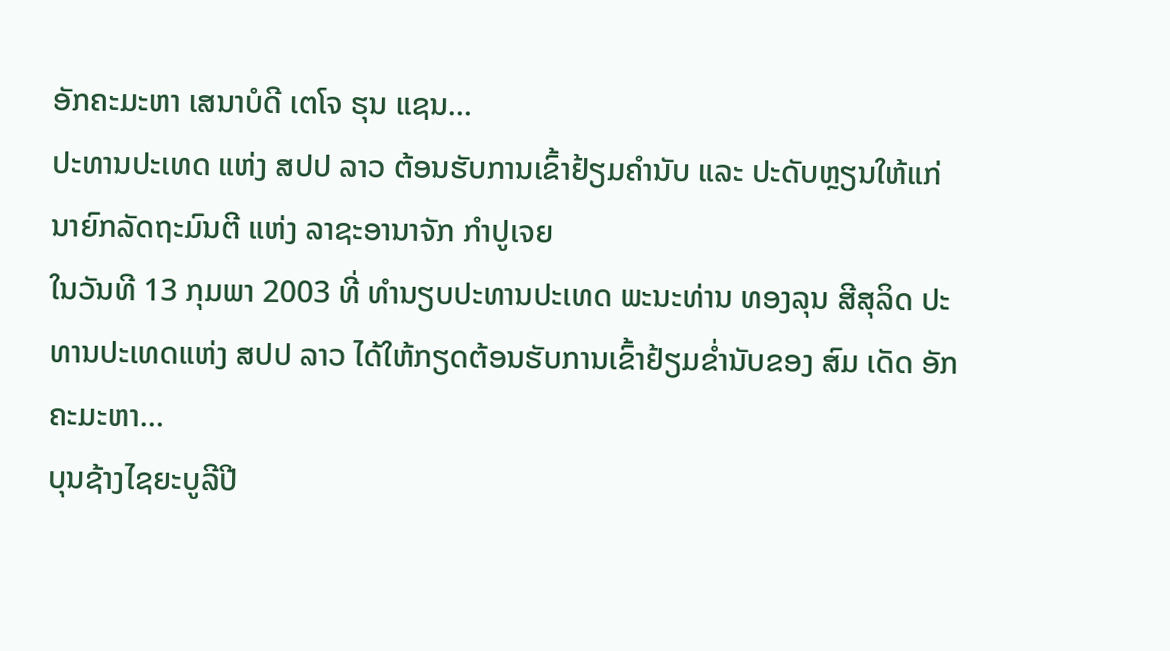ອັກຄະມະຫາ ເສນາບໍດີ ເຕໂຈ ຮຸນ ແຊນ…
ປະທານປະເທດ ແຫ່ງ ສປປ ລາວ ຕ້ອນຮັບການເຂົ້າຢ້ຽມຄໍານັບ ແລະ ປະດັບຫຼຽນໃຫ້ແກ່ນາຍົກລັດຖະມົນຕີ ແຫ່ງ ລາຊະອານາຈັກ ກຳປູເຈຍ
ໃນວັນທີ 13 ກຸມພາ 2003 ທີ່ ທໍານຽບປະທານປະເທດ ພະນະທ່ານ ທອງລຸນ ສີສຸລິດ ປະທານປະເທດແຫ່ງ ສປປ ລາວ ໄດ້ໃຫ້ກຽດຕ້ອນຮັບການເຂົ້າຢ້ຽມຂ່ຳນັບຂອງ ສົມ ເດັດ ອັກຄະມະຫາ…
ບຸນຊ້າງໄຊຍະບູລີປີ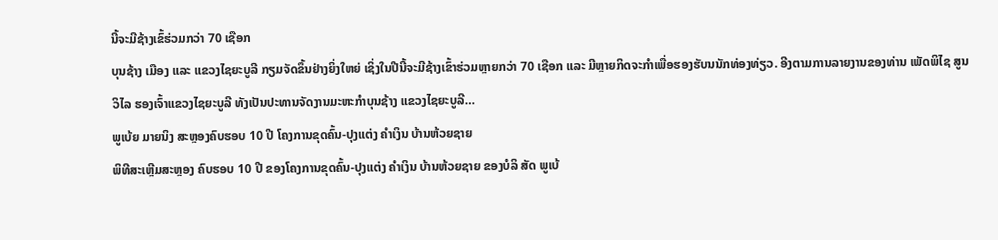ນີ້ຈະມີຊ້າງເຂົ້ຮ່ວມກວ່າ 70 ເຊືອກ
ບຸນຊ້າງ ເມືອງ ແລະ ແຂວງໄຊຍະບູລີ ກຽມຈັດຂຶ້ນຢ່າງຍິ່ງໃຫຍ່ ເຊິ່ງໃນປີນີ້ຈະມີຊ້າງເຂົ້າຮ່ວມຫຼາຍກວ່າ 70 ເຊືອກ ແລະ ມີຫຼາຍກິດຈະກຳເພື່ອຮອງຮັບນນັກທ່ອງທ່ຽວ. ອີງຕາມການລາຍງານຂອງທ່ານ ເພັດພິໄຊ ສູນວິໄລ ຮອງເຈົ້າແຂວງໄຊຍະບູລີ ທັງເປັນປະທານຈັດງານມະຫະກຳບຸນຊ້າງ ແຂວງໄຊຍະບູລີ…
ພູເບ້ຍ ມາຍນິງ ສະຫຼອງຄົບຮອບ 10 ປີ ໂຄງການຂຸດຄົ້ນ-ປຸງແຕ່ງ ຄໍາເງິນ ບ້ານຫ້ວຍຊາຍ
ພິທີສະເຫຼີມສະຫຼອງ ຄົບຮອບ 10 ປີ ຂອງໂຄງການຂຸດຄົ້ນ-ປຸງແຕ່ງ ຄໍາເງິນ ບ້ານຫ້ວຍຊາຍ ຂອງບໍລິ ສັດ ພູເບ້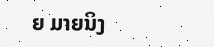ຍ ມາຍນິງ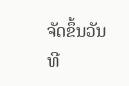ຈັດຂຶ້ນວັນທີ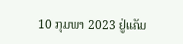10 ກຸມພາ 2023 ຢູ່ແຄັມ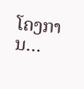ໂຄງການ…